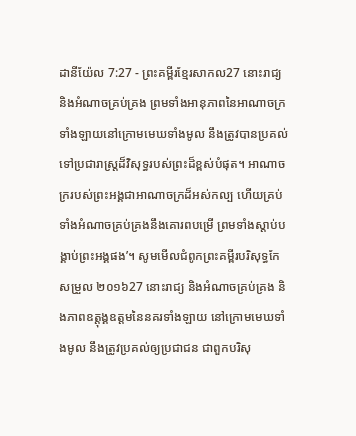ដានីយ៉ែល 7:27 - ព្រះគម្ពីរខ្មែរសាកល27 នោះរាជ្យ និងអំណាចគ្រប់គ្រង ព្រមទាំងអានុភាពនៃអាណាចក្រទាំងឡាយនៅក្រោមមេឃទាំងមូល នឹងត្រូវបានប្រគល់ទៅប្រជារាស្ត្រដ៏វិសុទ្ធរបស់ព្រះដ៏ខ្ពស់បំផុត។ អាណាចក្ររបស់ព្រះអង្គជាអាណាចក្រដ៏អស់កល្ប ហើយគ្រប់ទាំងអំណាចគ្រប់គ្រងនឹងគោរពបម្រើ ព្រមទាំងស្ដាប់បង្គាប់ព្រះអង្គផង’។ សូមមើលជំពូកព្រះគម្ពីរបរិសុទ្ធកែសម្រួល ២០១៦27 នោះរាជ្យ និងអំណាចគ្រប់គ្រង និងភាពឧត្តុង្គឧត្តមនៃនគរទាំងឡាយ នៅក្រោមមេឃទាំងមូល នឹងត្រូវប្រគល់ឲ្យប្រជាជន ជាពួកបរិសុ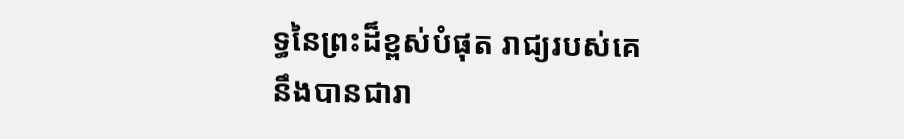ទ្ធនៃព្រះដ៏ខ្ពស់បំផុត រាជ្យរបស់គេនឹងបានជារា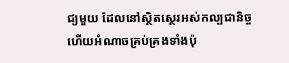ជ្យមួយ ដែលនៅស្ថិតស្ថេរអស់កល្បជានិច្ច ហើយអំណាចគ្រប់គ្រងទាំងប៉ុ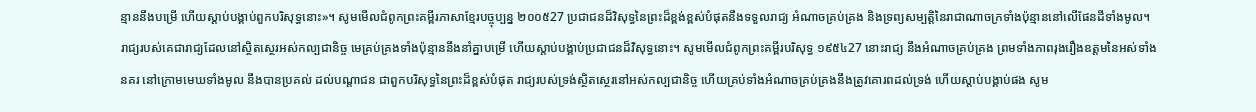ន្មាននឹងបម្រើ ហើយស្តាប់បង្គាប់ពួកបរិសុទ្ធនោះ»។ សូមមើលជំពូកព្រះគម្ពីរភាសាខ្មែរបច្ចុប្បន្ន ២០០៥27 ប្រជាជនដ៏វិសុទ្ធនៃព្រះដ៏ខ្ពង់ខ្ពស់បំផុតនឹងទទួលរាជ្យ អំណាចគ្រប់គ្រង និងទ្រព្យសម្បត្តិនៃរាជាណាចក្រទាំងប៉ុន្មាននៅលើផែនដីទាំងមូល។ រាជ្យរបស់គេជារាជ្យដែលនៅស្ថិតស្ថេរអស់កល្បជានិច្ច មេគ្រប់គ្រងទាំងប៉ុន្មាននឹងនាំគ្នាបម្រើ ហើយស្ដាប់បង្គាប់ប្រជាជនដ៏វិសុទ្ធនោះ។ សូមមើលជំពូកព្រះគម្ពីរបរិសុទ្ធ ១៩៥៤27 នោះរាជ្យ នឹងអំណាចគ្រប់គ្រង ព្រមទាំងភាពរុងរឿងឧត្តមនៃអស់ទាំងនគរ នៅក្រោមមេឃទាំងមូល នឹងបានប្រគល់ ដល់បណ្តាជន ជាពួកបរិសុទ្ធនៃព្រះដ៏ខ្ពស់បំផុត រាជ្យរបស់ទ្រង់ស្ថិតស្ថេរនៅអស់កល្បជានិច្ច ហើយគ្រប់ទាំងអំណាចគ្រប់គ្រងនឹងត្រូវគោរពដល់ទ្រង់ ហើយស្តាប់បង្គាប់ផង សូម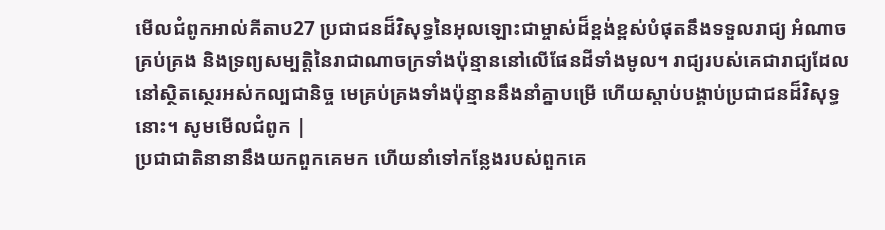មើលជំពូកអាល់គីតាប27 ប្រជាជនដ៏វិសុទ្ធនៃអុលឡោះជាម្ចាស់ដ៏ខ្ពង់ខ្ពស់បំផុតនឹងទទួលរាជ្យ អំណាចគ្រប់គ្រង និងទ្រព្យសម្បត្តិនៃរាជាណាចក្រទាំងប៉ុន្មាននៅលើផែនដីទាំងមូល។ រាជ្យរបស់គេជារាជ្យដែលនៅស្ថិតស្ថេរអស់កល្បជានិច្ច មេគ្រប់គ្រងទាំងប៉ុន្មាននឹងនាំគ្នាបម្រើ ហើយស្ដាប់បង្គាប់ប្រជាជនដ៏វិសុទ្ធនោះ។ សូមមើលជំពូក |
ប្រជាជាតិនានានឹងយកពួកគេមក ហើយនាំទៅកន្លែងរបស់ពួកគេ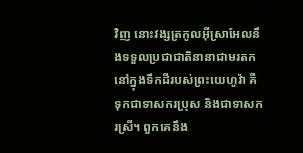វិញ នោះវង្សត្រកូលអ៊ីស្រាអែលនឹងទទួលប្រជាជាតិនានាជាមរតកនៅក្នុងទឹកដីរបស់ព្រះយេហូវ៉ា គឺទុកជាទាសករប្រុស និងជាទាសករស្រី។ ពួកគេនឹង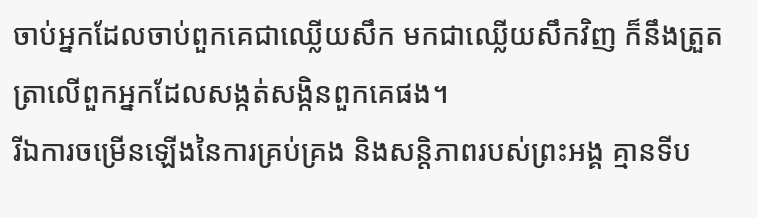ចាប់អ្នកដែលចាប់ពួកគេជាឈ្លើយសឹក មកជាឈ្លើយសឹកវិញ ក៏នឹងត្រួតត្រាលើពួកអ្នកដែលសង្កត់សង្កិនពួកគេផង។
រីឯការចម្រើនឡើងនៃការគ្រប់គ្រង និងសន្តិភាពរបស់ព្រះអង្គ គ្មានទីប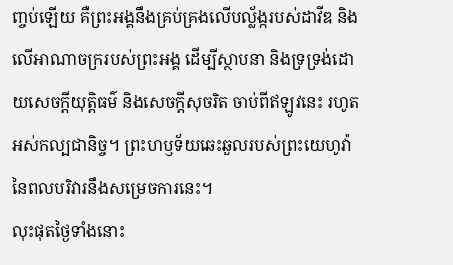ញ្ចប់ឡើយ គឺព្រះអង្គនឹងគ្រប់គ្រងលើបល្ល័ង្ករបស់ដាវីឌ និងលើអាណាចក្ររបស់ព្រះអង្គ ដើម្បីស្ថាបនា និងទ្រទ្រង់ដោយសេចក្ដីយុត្តិធម៌ និងសេចក្ដីសុចរិត ចាប់ពីឥឡូវនេះ រហូតអស់កល្បជានិច្ច។ ព្រះហឫទ័យឆេះឆួលរបស់ព្រះយេហូវ៉ានៃពលបរិវារនឹងសម្រេចការនេះ។
លុះផុតថ្ងៃទាំងនោះ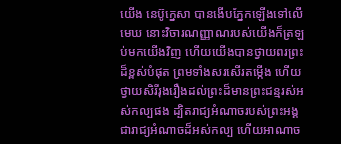យើង នេប៊ូក្នេសា បានងើបភ្នែកឡើងទៅលើមេឃ នោះវិចារណញ្ញាណរបស់យើងក៏ត្រឡប់មកយើងវិញ ហើយយើងបានថ្វាយពរព្រះដ៏ខ្ពស់បំផុត ព្រមទាំងសរសើរតម្កើង ហើយថ្វាយសិរីរុងរឿងដល់ព្រះដ៏មានព្រះជន្មរស់អស់កល្បផង ដ្បិតរាជ្យអំណាចរបស់ព្រះអង្គជារាជ្យអំណាចដ៏អស់កល្ប ហើយអាណាច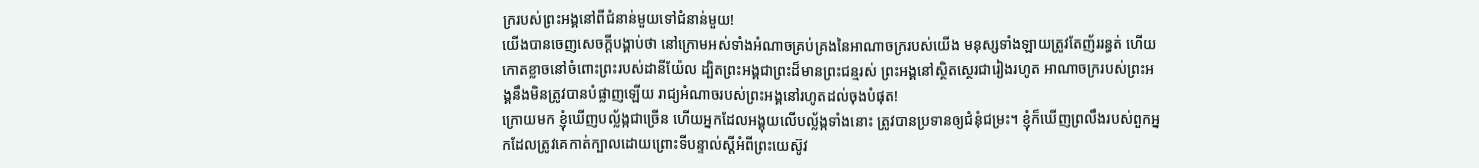ក្ររបស់ព្រះអង្គនៅពីជំនាន់មួយទៅជំនាន់មួយ!
យើងបានចេញសេចក្ដីបង្គាប់ថា នៅក្រោមអស់ទាំងអំណាចគ្រប់គ្រងនៃអាណាចក្ររបស់យើង មនុស្សទាំងឡាយត្រូវតែញ័ររន្ធត់ ហើយកោតខ្លាចនៅចំពោះព្រះរបស់ដានីយ៉ែល ដ្បិតព្រះអង្គជាព្រះដ៏មានព្រះជន្មរស់ ព្រះអង្គនៅស្ថិតស្ថេរជារៀងរហូត អាណាចក្ររបស់ព្រះអង្គនឹងមិនត្រូវបានបំផ្លាញឡើយ រាជ្យអំណាចរបស់ព្រះអង្គនៅរហូតដល់ចុងបំផុត!
ក្រោយមក ខ្ញុំឃើញបល្ល័ង្កជាច្រើន ហើយអ្នកដែលអង្គុយលើបល្ល័ង្កទាំងនោះ ត្រូវបានប្រទានឲ្យជំនុំជម្រះ។ ខ្ញុំក៏ឃើញព្រលឹងរបស់ពួកអ្នកដែលត្រូវគេកាត់ក្បាលដោយព្រោះទីបន្ទាល់ស្ដីអំពីព្រះយេស៊ូវ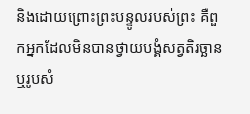និងដោយព្រោះព្រះបន្ទូលរបស់ព្រះ គឺពួកអ្នកដែលមិនបានថ្វាយបង្គំសត្វតិរច្ឆាន ឬរូបសំ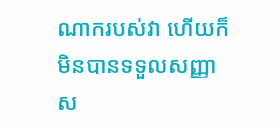ណាករបស់វា ហើយក៏មិនបានទទួលសញ្ញាស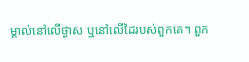ម្គាល់នៅលើថ្ងាស ឬនៅលើដៃរបស់ពួកគេ។ ពួក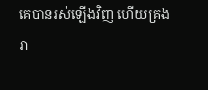គេបានរស់ឡើងវិញ ហើយគ្រងរា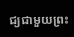ជ្យជាមួយព្រះ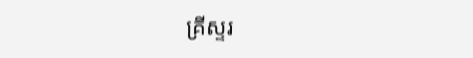គ្រីស្ទរ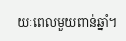យៈពេលមួយពាន់ឆ្នាំ។